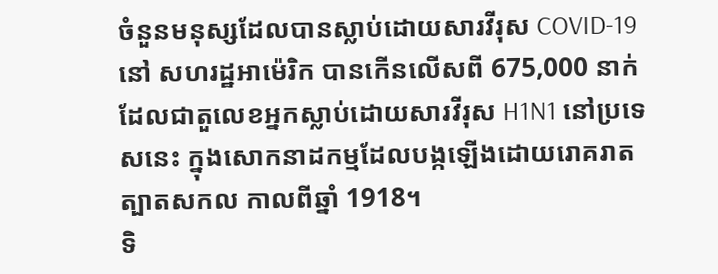ចំនួនមនុស្សដែលបានស្លាប់ដោយសារវីរុស COVID-19 នៅ សហរដ្ឋអាម៉េរិក បានកើនលើសពី 675,000 នាក់ ដែលជាតួលេខអ្នកស្លាប់ដោយសារវីរុស H1N1 នៅប្រទេសនេះ ក្នុងសោកនាដកម្មដែលបង្កឡើងដោយរោគរាតត្បាតសកល កាលពីឆ្នាំ 1918។
ទិ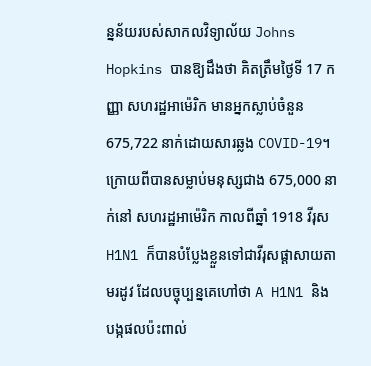ន្នន័យរបស់សាកលវិទ្យាល័យ Johns Hopkins បានឱ្យដឹងថា គិតត្រឹមថ្ងៃទី 17 កញ្ញា សហរដ្ឋអាម៉េរិក មានអ្នកស្លាប់ចំនួន 675,722 នាក់ដោយសារឆ្លង COVID-19។ ក្រោយពីបានសម្លាប់មនុស្សជាង 675,000 នាក់នៅ សហរដ្ឋអាម៉េរិក កាលពីឆ្នាំ 1918 វីរុស H1N1 ក៏បានបំប្លែងខ្លួនទៅជាវីរុសផ្ដាសាយតាមរដូវ ដែលបច្ចុប្បន្នគេហៅថា A H1N1 និងបង្កផលប៉ះពាល់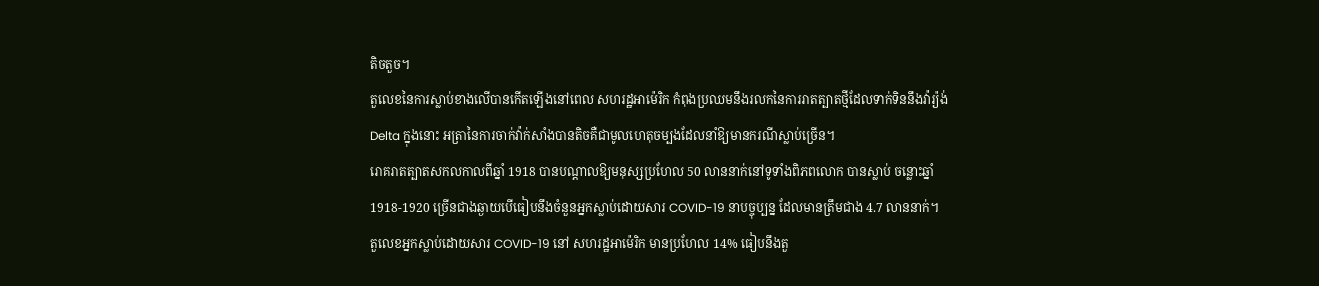តិចតួច។
តួលេខនៃការស្លាប់ខាងលើបានកើតឡើងនៅពេល សហរដ្ឋអាម៉េរិក កំពុងប្រឈមនឹងរលកនៃការរាតត្បាតថ្មីដែលទាក់ទិននឹងវ៉ារ្យ៉ង់ Delta ក្នុងនោះ អត្រានៃការចាក់វ៉ាក់សាំងបានតិចគឺជាមូលហេតុចម្បងដែលនាំឱ្យមានករណីស្លាប់ច្រើន។
រោគរាតត្បាតសកលកាលពីឆ្នាំ 1918 បានបណ្ដាលឱ្យមនុស្សប្រហែល 50 លាននាក់នៅទូទាំងពិភពលោក បានស្លាប់ ចន្លោះឆ្នាំ 1918-1920 ច្រើនជាងឆ្ងាយបើធៀបនឹងចំនួនអ្នកស្លាប់ដោយសារ COVID-19 នាបច្ចុប្បន្ន ដែលមានត្រឹមជាង 4.7 លាននាក់។
តួលេខអ្នកស្លាប់ដោយសារ COVID-19 នៅ សហរដ្ឋអាម៉េរិក មានប្រហែល 14% ធៀបនឹងតួ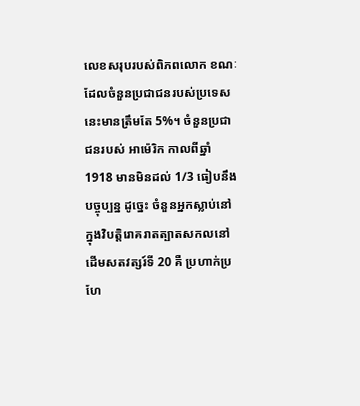លេខសរុបរបស់ពិភពលោក ខណៈដែលចំនួនប្រជាជនរបស់ប្រទេសនេះមានត្រឹមតែ 5%។ ចំនួនប្រជាជនរបស់ អាម៉េរិក កាលពីឆ្នាំ 1918 មានមិនដល់ 1/3 ធៀបនឹងបច្ចុប្បន្ន ដូច្នេះ ចំនួនអ្នកស្លាប់នៅក្នុងវិបត្តិរោគរាតត្បាតសកលនៅដើមសតវត្សរ៍ទី 20 គឺ ប្រហាក់ប្រហែ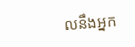លនឹងអ្នក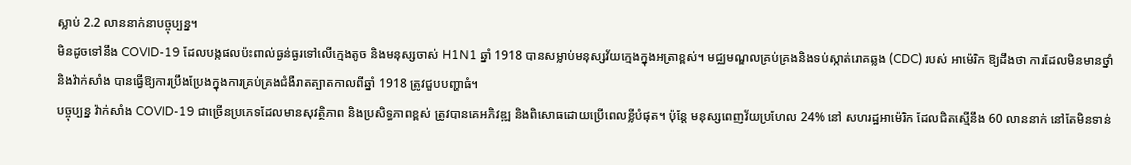ស្លាប់ 2.2 លាននាក់នាបច្ចុប្បន្ន។
មិនដូចទៅនឹង COVID-19 ដែលបង្កផលប៉ះពាល់ធ្ងន់ធ្ងរទៅលើក្មេងតូច និងមនុស្សចាស់ H1N1 ឆ្នាំ 1918 បានសម្លាប់មនុស្សវ័យក្មេងក្នុងអត្រាខ្ពស់។ មជ្ឈមណ្ឌលគ្រប់គ្រងនិងទប់ស្កាត់រោគឆ្លង (CDC) របស់ អាម៉េរិក ឱ្យដឹងថា ការដែលមិនមានថ្នាំ និងវ៉ាក់សាំង បានធ្វើឱ្យការប្រឹងប្រែងក្នុងការគ្រប់គ្រងជំងឺរាតត្បាតកាលពីឆ្នាំ 1918 ត្រូវជួបបញ្ហាធំ។
បច្ចុប្បន្ន វ៉ាក់សាំង COVID-19 ជាច្រើនប្រភេទដែលមានសុវត្ថិភាព និងប្រសិទ្ធភាពខ្ពស់ ត្រូវបានគេអភិវឌ្ឍ និងពិសោធដោយប្រើពេលខ្លីបំផុត។ ប៉ុន្តែ មនុស្សពេញវ័យប្រហែល 24% នៅ សហរដ្ឋអាម៉េរិក ដែលជិតស្មើនឹង 60 លាននាក់ នៅតែមិនទាន់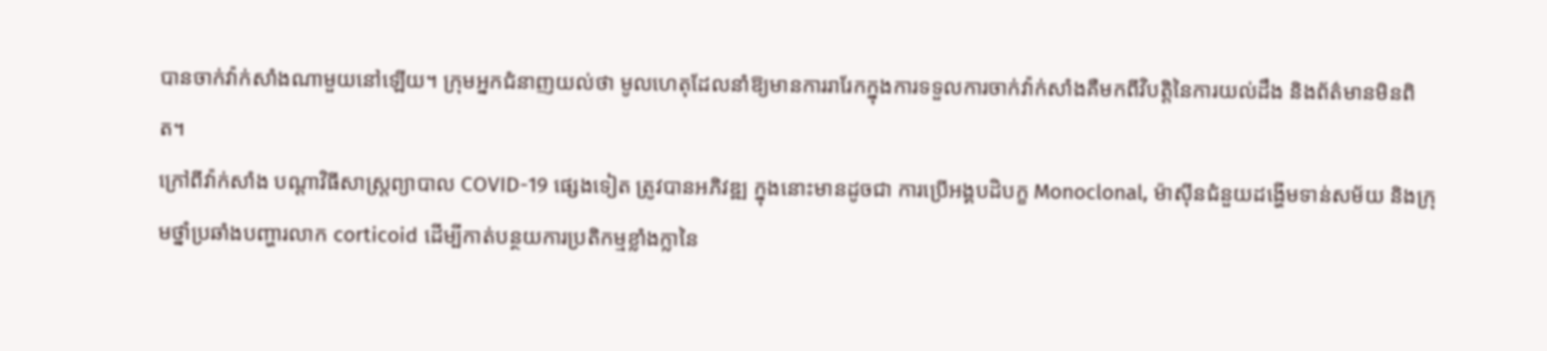បានចាក់វ៉ាក់សាំងណាមួយនៅឡើយ។ ក្រុមអ្នកជំនាញយល់ថា មូលហេតុដែលនាំឱ្យមានការរារែកក្នុងការទទួលការចាក់វ៉ាក់សាំងគឺមកពីវិបត្តិនៃការយល់ដឹង និងព័ត៌មានមិនពិត។
ក្រៅពីវ៉ាក់សាំង បណ្ដាវិធីសាស្ត្រព្យាបាល COVID-19 ផ្សេងទៀត ត្រូវបានអភិវឌ្ឍ ក្នុងនោះមានដូចជា ការប្រើអង្គបដិបក្ខ Monoclonal, ម៉ាស៊ីនជំនួយដង្ហើមទាន់សម័យ និងក្រុមថ្នាំប្រឆាំងបញ្ហារលាក corticoid ដើម្បីកាត់បន្ថយការប្រតិកម្មខ្លាំងក្លានៃ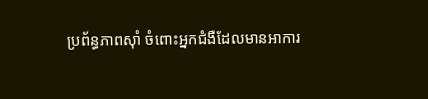ប្រព័ន្ធភាពស៊ាំ ចំពោះអ្នកជំងឺដែលមានអាការ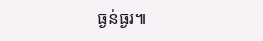ធ្ងន់ធ្ងរ៕